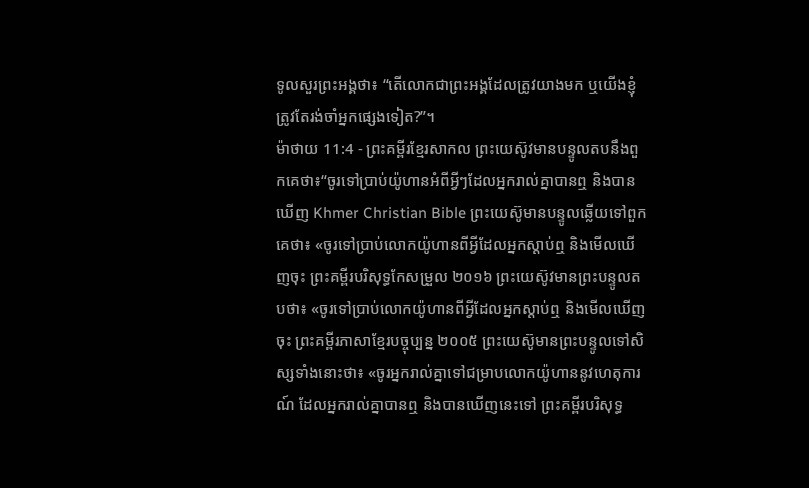ទូលសួរព្រះអង្គថា៖ “តើលោកជាព្រះអង្គដែលត្រូវយាងមក ឬយើងខ្ញុំត្រូវតែរង់ចាំអ្នកផ្សេងទៀត?”។
ម៉ាថាយ 11:4 - ព្រះគម្ពីរខ្មែរសាកល ព្រះយេស៊ូវមានបន្ទូលតបនឹងពួកគេថា៖“ចូរទៅប្រាប់យ៉ូហានអំពីអ្វីៗដែលអ្នករាល់គ្នាបានឮ និងបានឃើញ Khmer Christian Bible ព្រះយេស៊ូមានបន្ទូលឆ្លើយទៅពួកគេថា៖ «ចូរទៅប្រាប់លោកយ៉ូហានពីអ្វីដែលអ្នកស្ដាប់ឮ និងមើលឃើញចុះ ព្រះគម្ពីរបរិសុទ្ធកែសម្រួល ២០១៦ ព្រះយេស៊ូវមានព្រះបន្ទូលតបថា៖ «ចូរទៅប្រាប់លោកយ៉ូហានពីអ្វីដែលអ្នកស្តាប់ឮ និងមើលឃើញចុះ ព្រះគម្ពីរភាសាខ្មែរបច្ចុប្បន្ន ២០០៥ ព្រះយេស៊ូមានព្រះបន្ទូលទៅសិស្សទាំងនោះថា៖ «ចូរអ្នករាល់គ្នាទៅជម្រាបលោកយ៉ូហាននូវហេតុការណ៍ ដែលអ្នករាល់គ្នាបានឮ និងបានឃើញនេះទៅ ព្រះគម្ពីរបរិសុទ្ធ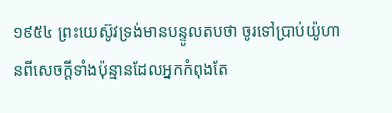១៩៥៤ ព្រះយេស៊ូវទ្រង់មានបន្ទូលតបថា ចូរទៅប្រាប់យ៉ូហានពីសេចក្ដីទាំងប៉ុន្មានដែលអ្នកកំពុងតែ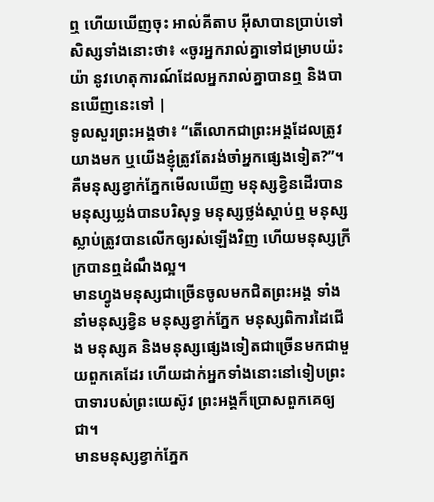ឮ ហើយឃើញចុះ អាល់គីតាប អ៊ីសាបានប្រាប់ទៅសិស្សទាំងនោះថា៖ «ចូរអ្នករាល់គ្នាទៅជម្រាបយ៉ះយ៉ា នូវហេតុការណ៍ដែលអ្នករាល់គ្នាបានឮ និងបានឃើញនេះទៅ |
ទូលសួរព្រះអង្គថា៖ “តើលោកជាព្រះអង្គដែលត្រូវយាងមក ឬយើងខ្ញុំត្រូវតែរង់ចាំអ្នកផ្សេងទៀត?”។
គឺមនុស្សខ្វាក់ភ្នែកមើលឃើញ មនុស្សខ្វិនដើរបាន មនុស្សឃ្លង់បានបរិសុទ្ធ មនុស្សថ្លង់ស្ដាប់ឮ មនុស្សស្លាប់ត្រូវបានលើកឲ្យរស់ឡើងវិញ ហើយមនុស្សក្រីក្របានឮដំណឹងល្អ។
មានហ្វូងមនុស្សជាច្រើនចូលមកជិតព្រះអង្គ ទាំងនាំមនុស្សខ្វិន មនុស្សខ្វាក់ភ្នែក មនុស្សពិការដៃជើង មនុស្សគ និងមនុស្សផ្សេងទៀតជាច្រើនមកជាមួយពួកគេដែរ ហើយដាក់អ្នកទាំងនោះនៅទៀបព្រះបាទារបស់ព្រះយេស៊ូវ ព្រះអង្គក៏ប្រោសពួកគេឲ្យជា។
មានមនុស្សខ្វាក់ភ្នែក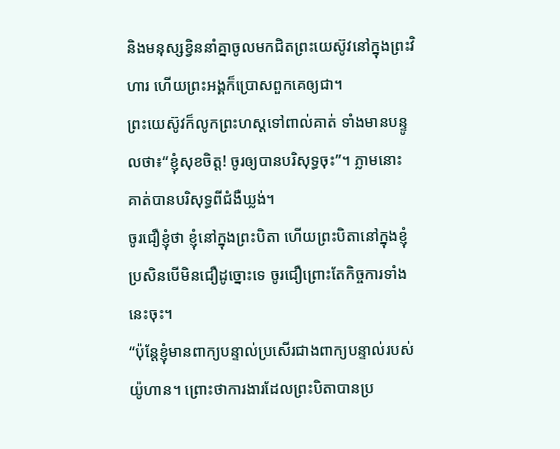និងមនុស្សខ្វិននាំគ្នាចូលមកជិតព្រះយេស៊ូវនៅក្នុងព្រះវិហារ ហើយព្រះអង្គក៏ប្រោសពួកគេឲ្យជា។
ព្រះយេស៊ូវក៏លូកព្រះហស្តទៅពាល់គាត់ ទាំងមានបន្ទូលថា៖“ខ្ញុំសុខចិត្ត! ចូរឲ្យបានបរិសុទ្ធចុះ”។ ភ្លាមនោះ គាត់បានបរិសុទ្ធពីជំងឺឃ្លង់។
ចូរជឿខ្ញុំថា ខ្ញុំនៅក្នុងព្រះបិតា ហើយព្រះបិតានៅក្នុងខ្ញុំ ប្រសិនបើមិនជឿដូច្នោះទេ ចូរជឿព្រោះតែកិច្ចការទាំងនេះចុះ។
“ប៉ុន្តែខ្ញុំមានពាក្យបន្ទាល់ប្រសើរជាងពាក្យបន្ទាល់របស់យ៉ូហាន។ ព្រោះថាការងារដែលព្រះបិតាបានប្រ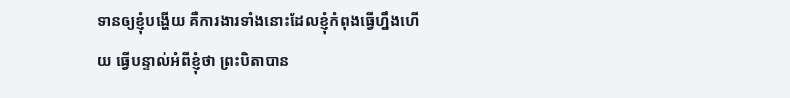ទានឲ្យខ្ញុំបង្ហើយ គឺការងារទាំងនោះដែលខ្ញុំកំពុងធ្វើហ្នឹងហើយ ធ្វើបន្ទាល់អំពីខ្ញុំថា ព្រះបិតាបាន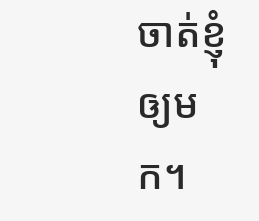ចាត់ខ្ញុំឲ្យមក។